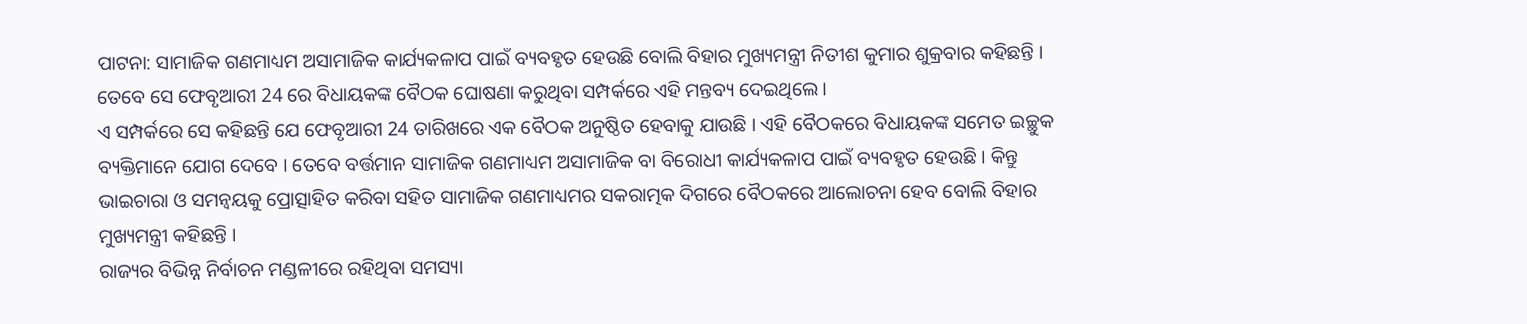ପାଟନା: ସାମାଜିକ ଗଣମାଧ୍ୟମ ଅସାମାଜିକ କାର୍ଯ୍ୟକଳାପ ପାଇଁ ବ୍ୟବହୃତ ହେଉଛି ବୋଲି ବିହାର ମୁଖ୍ୟମନ୍ତ୍ରୀ ନିତୀଶ କୁମାର ଶୁକ୍ରବାର କହିଛନ୍ତି । ତେବେ ସେ ଫେବୃଆରୀ 24 ରେ ବିଧାୟକଙ୍କ ବୈଠକ ଘୋଷଣା କରୁଥିବା ସମ୍ପର୍କରେ ଏହି ମନ୍ତବ୍ୟ ଦେଇଥିଲେ ।
ଏ ସମ୍ପର୍କରେ ସେ କହିଛନ୍ତି ଯେ ଫେବୃଆରୀ 24 ତାରିଖରେ ଏକ ବୈଠକ ଅନୁଷ୍ଠିତ ହେବାକୁ ଯାଉଛି । ଏହି ବୈଠକରେ ବିଧାୟକଙ୍କ ସମେତ ଇଚ୍ଛୁକ ବ୍ୟକ୍ତିମାନେ ଯୋଗ ଦେବେ । ତେବେ ବର୍ତ୍ତମାନ ସାମାଜିକ ଗଣମାଧ୍ୟମ ଅସାମାଜିକ ବା ବିରୋଧୀ କାର୍ଯ୍ୟକଳାପ ପାଇଁ ବ୍ୟବହୃତ ହେଉଛି । କିନ୍ତୁ ଭାଇଚାରା ଓ ସମନ୍ବୟକୁ ପ୍ରୋତ୍ସାହିତ କରିବା ସହିତ ସାମାଜିକ ଗଣମାଧ୍ୟମର ସକରାତ୍ମକ ଦିଗରେ ବୈଠକରେ ଆଲୋଚନା ହେବ ବୋଲି ବିହାର ମୁଖ୍ୟମନ୍ତ୍ରୀ କହିଛନ୍ତି ।
ରାଜ୍ୟର ବିଭିନ୍ନ ନିର୍ବାଚନ ମଣ୍ଡଳୀରେ ରହିଥିବା ସମସ୍ୟା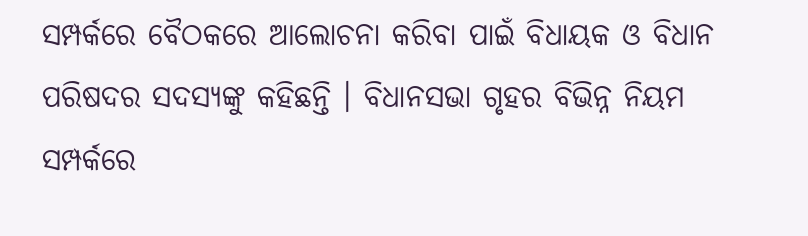ସମ୍ପର୍କରେ ବୈଠକରେ ଆଲୋଚନା କରିବା ପାଇଁ ବିଧାୟକ ଓ ବିଧାନ ପରିଷଦର ସଦସ୍ୟଙ୍କୁ କହିଛନ୍ତି । ବିଧାନସଭା ଗୃହର ବିଭିନ୍ନ ନିୟମ ସମ୍ପର୍କରେ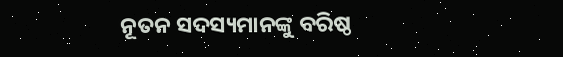ନୂତନ ସଦସ୍ୟମାନଙ୍କୁ ବରିଷ୍ଠ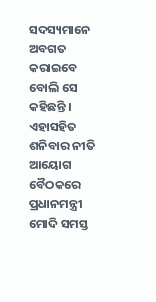ସଦସ୍ୟମାନେ ଅବଗତ କରାଇବେ ବୋଲି ସେ କହିଛନ୍ତି । ଏହାସହିତ ଶନିବାର ନୀତି ଆୟୋଗ ବୈଠକରେ ପ୍ରଧାନମନ୍ତ୍ରୀ ମୋଦି ସମସ୍ତ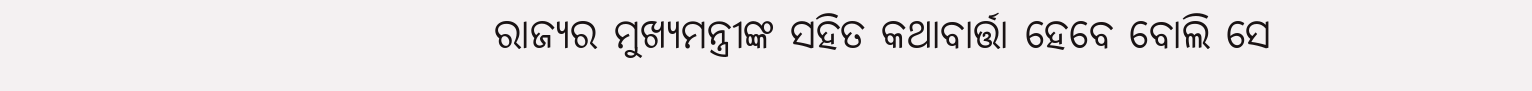ରାଜ୍ୟର ମୁଖ୍ୟମନ୍ତ୍ରୀଙ୍କ ସହିତ କଥାବାର୍ତ୍ତା ହେବେ ବୋଲି ସେ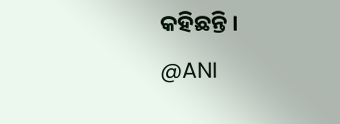କହିଛନ୍ତି ।
@ANI